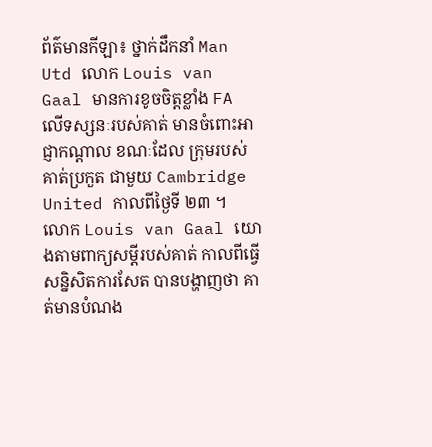ព័ត៌មានកីឡា៖ ថ្នាក់ដឹកនាំ Man Utd លោក Louis van Gaal មានការខូចចិត្ដខ្លាំង FA លើទស្សនៈរបស់គាត់ មានចំពោះអាជ្ញាកណ្ដាល ខណៈដែល ក្រុមរបស់គាត់ប្រកួត ជាមួយ Cambridge United កាលពីថ្ងៃទី ២៣ ។
លោក Louis van Gaal យោងតាមពាក្យសម្ដីរបស់គាត់ កាលពីធ្វើសន្និសិតការសែត បានបង្ហាញថា គាត់មានបំណង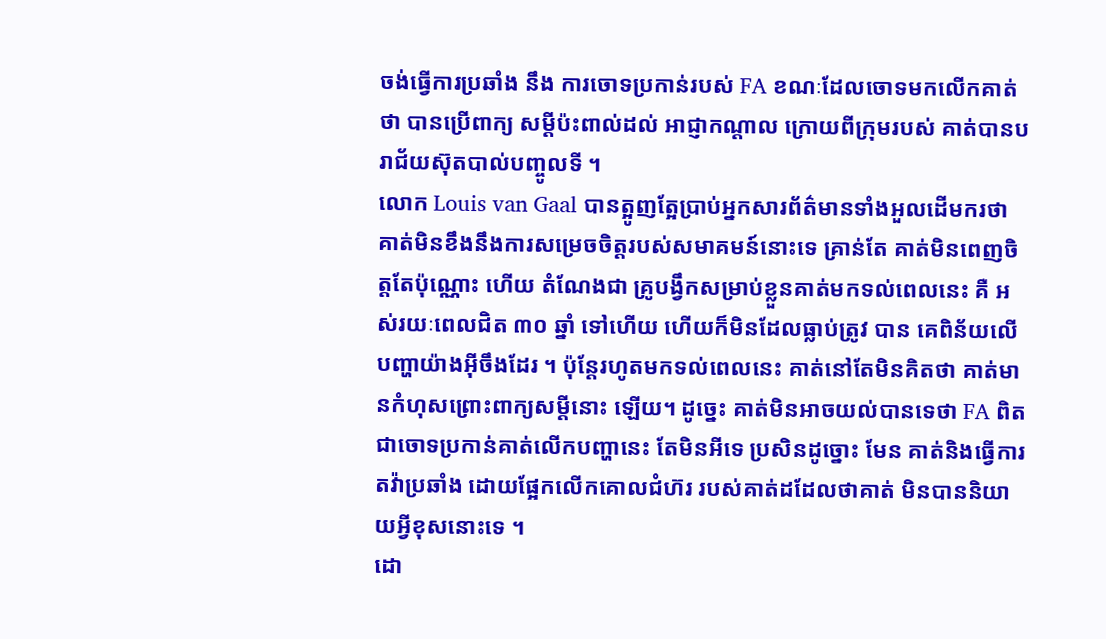ចង់ធ្វើការប្រឆាំង នឹង ការចោទប្រកាន់របស់ FA ខណៈដែលចោទមកលើកគាត់ថា បានប្រើពាក្យ សម្ដីប៉ះពាល់ដល់ អាជ្ញាកណ្ដាល ក្រោយពីក្រុមរបស់ គាត់បានបរាជ័យស៊ុតបាល់បញ្ចូលទី ។
លោក Louis van Gaal បានត្អូញត្អែប្រាប់អ្នកសារព័ត៌មានទាំងអួលដើមករថា គាត់មិនខឹងនឹងការសម្រេចចិត្ដរបស់សមាគមន៍នោះទេ គ្រាន់តែ គាត់មិនពេញចិត្ដតែប៉ុណ្ណោះ ហើយ តំណែងជា គ្រូបង្វឹកសម្រាប់ខ្លួនគាត់មកទល់ពេលនេះ គឺ អស់រយៈពេលជិត ៣០ ឆ្នាំ ទៅហើយ ហើយក៏មិនដែលធ្លាប់ត្រូវ បាន គេពិន័យលើ បញ្ហាយ៉ាងអ៊ីចឹងដែរ ។ ប៉ុន្ដែរហូតមកទល់ពេលនេះ គាត់នៅតែមិនគិតថា គាត់មានកំហុសព្រោះពាក្យសម្ដីនោះ ឡើយ។ ដូច្នេះ គាត់មិនអាចយល់បានទេថា FA ពិតជាចោទប្រកាន់គាត់លើកបញ្ហានេះ តែមិនអីទេ ប្រសិនដូច្នោះ មែន គាត់និងធ្វើការតវ៉ាប្រឆាំង ដោយផ្អែកលើកគោលជំហ៊រ របស់គាត់ដដែលថាគាត់ មិនបាននិយាយអ្វីខុសនោះទេ ។
ដោ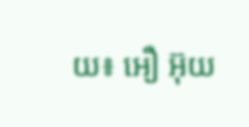យ៖ អឿ អ៊ុយ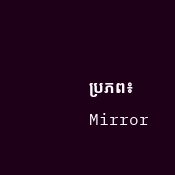ប្រភព៖ Mirror